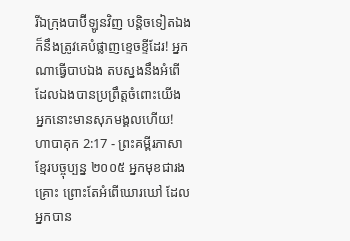រីឯក្រុងបាប៊ីឡូនវិញ បន្តិចទៀតឯងក៏នឹងត្រូវគេបំផ្លាញខ្ទេចខ្ទីដែរ! អ្នកណាធ្វើបាបឯង តបស្នងនឹងអំពើដែលឯងបានប្រព្រឹត្តចំពោះយើង អ្នកនោះមានសុភមង្គលហើយ!
ហាបាគុក 2:17 - ព្រះគម្ពីរភាសាខ្មែរបច្ចុប្បន្ន ២០០៥ អ្នកមុខជារងគ្រោះ ព្រោះតែអំពើឃោរឃៅ ដែលអ្នកបាន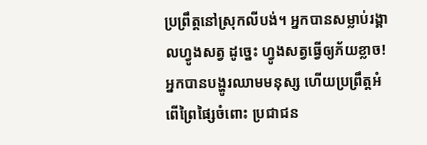ប្រព្រឹត្តនៅស្រុកលីបង់។ អ្នកបានសម្លាប់រង្គាលហ្វូងសត្វ ដូច្នេះ ហ្វូងសត្វធ្វើឲ្យភ័យខ្លាច! អ្នកបានបង្ហូរឈាមមនុស្ស ហើយប្រព្រឹត្តអំពើព្រៃផ្សៃចំពោះ ប្រជាជន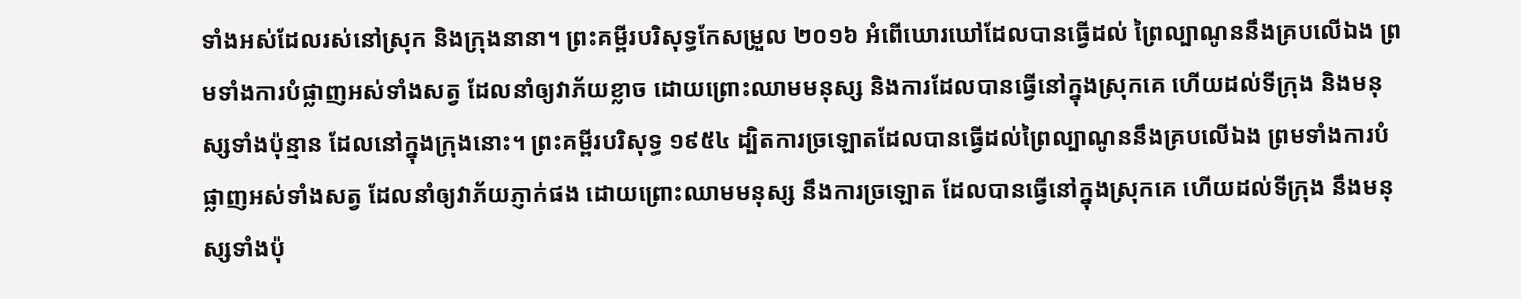ទាំងអស់ដែលរស់នៅស្រុក និងក្រុងនានា។ ព្រះគម្ពីរបរិសុទ្ធកែសម្រួល ២០១៦ អំពើឃោរឃៅដែលបានធ្វើដល់ ព្រៃល្បាណូននឹងគ្របលើឯង ព្រមទាំងការបំផ្លាញអស់ទាំងសត្វ ដែលនាំឲ្យវាភ័យខ្លាច ដោយព្រោះឈាមមនុស្ស និងការដែលបានធ្វើនៅក្នុងស្រុកគេ ហើយដល់ទីក្រុង និងមនុស្សទាំងប៉ុន្មាន ដែលនៅក្នុងក្រុងនោះ។ ព្រះគម្ពីរបរិសុទ្ធ ១៩៥៤ ដ្បិតការច្រឡោតដែលបានធ្វើដល់ព្រៃល្បាណូននឹងគ្របលើឯង ព្រមទាំងការបំផ្លាញអស់ទាំងសត្វ ដែលនាំឲ្យវាភ័យភ្ញាក់ផង ដោយព្រោះឈាមមនុស្ស នឹងការច្រឡោត ដែលបានធ្វើនៅក្នុងស្រុកគេ ហើយដល់ទីក្រុង នឹងមនុស្សទាំងប៉ុ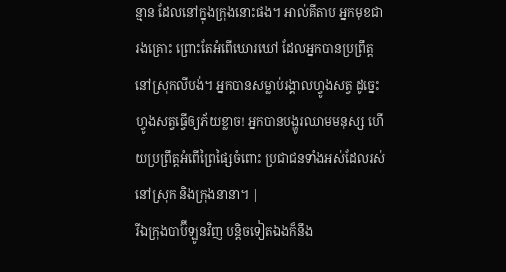ន្មាន ដែលនៅក្នុងក្រុងនោះផង។ អាល់គីតាប អ្នកមុខជារងគ្រោះ ព្រោះតែអំពើឃោរឃៅ ដែលអ្នកបានប្រព្រឹត្តនៅស្រុកលីបង់។ អ្នកបានសម្លាប់រង្គាលហ្វូងសត្វ ដូច្នេះ ហ្វូងសត្វធ្វើឲ្យភ័យខ្លាច! អ្នកបានបង្ហូរឈាមមនុស្ស ហើយប្រព្រឹត្តអំពើព្រៃផ្សៃចំពោះ ប្រជាជនទាំងអស់ដែលរស់នៅស្រុក និងក្រុងនានា។ |
រីឯក្រុងបាប៊ីឡូនវិញ បន្តិចទៀតឯងក៏នឹង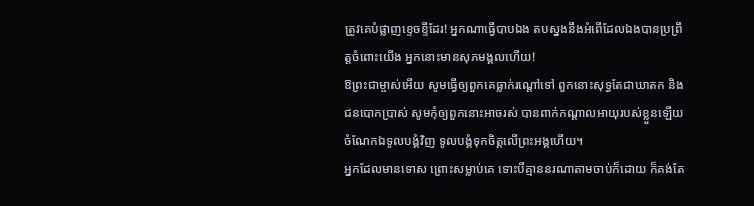ត្រូវគេបំផ្លាញខ្ទេចខ្ទីដែរ! អ្នកណាធ្វើបាបឯង តបស្នងនឹងអំពើដែលឯងបានប្រព្រឹត្តចំពោះយើង អ្នកនោះមានសុភមង្គលហើយ!
ឱព្រះជាម្ចាស់អើយ សូមធ្វើឲ្យពួកគេធ្លាក់រណ្ដៅទៅ ពួកនោះសុទ្ធតែជាឃាតក និងជនបោកប្រាស់ សូមកុំឲ្យពួកនោះអាចរស់ បានពាក់កណ្ដាលអាយុរបស់ខ្លួនឡើយ ចំណែកឯទូលបង្គំវិញ ទូលបង្គំទុកចិត្តលើព្រះអង្គហើយ។
អ្នកដែលមានទោស ព្រោះសម្លាប់គេ ទោះបីគ្មាននរណាតាមចាប់ក៏ដោយ ក៏គង់តែ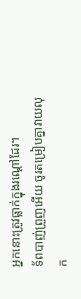អ្នកនោះត្រូវធ្លាក់ក្នុងរណ្ដៅដែរ។
ទ័ពបាញ់ព្រួញអើយ ចូរតម្រៀបគ្នាវាយលុក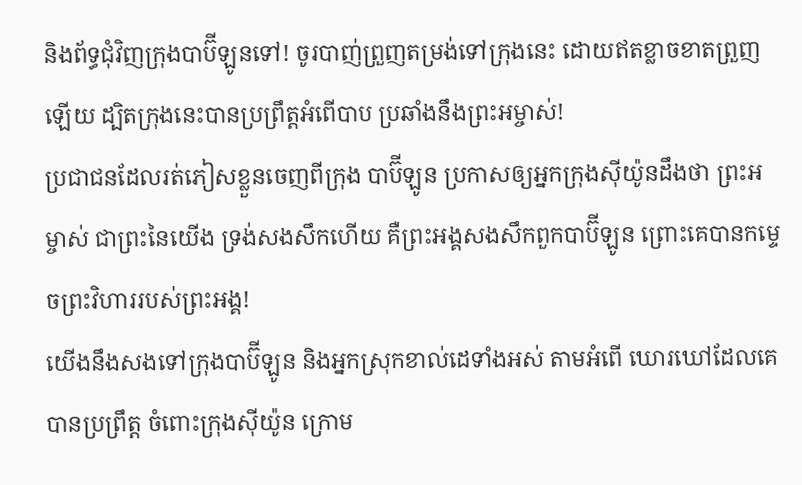និងព័ទ្ធជុំវិញក្រុងបាប៊ីឡូនទៅ! ចូរបាញ់ព្រួញតម្រង់ទៅក្រុងនេះ ដោយឥតខ្លាចខាតព្រួញឡើយ ដ្បិតក្រុងនេះបានប្រព្រឹត្តអំពើបាប ប្រឆាំងនឹងព្រះអម្ចាស់!
ប្រជាជនដែលរត់ភៀសខ្លួនចេញពីក្រុង បាប៊ីឡូន ប្រកាសឲ្យអ្នកក្រុងស៊ីយ៉ូនដឹងថា ព្រះអម្ចាស់ ជាព្រះនៃយើង ទ្រង់សងសឹកហើយ គឺព្រះអង្គសងសឹកពួកបាប៊ីឡូន ព្រោះគេបានកម្ទេចព្រះវិហាររបស់ព្រះអង្គ!
យើងនឹងសងទៅក្រុងបាប៊ីឡូន និងអ្នកស្រុកខាល់ដេទាំងអស់ តាមអំពើ ឃោរឃៅដែលគេបានប្រព្រឹត្ត ចំពោះក្រុងស៊ីយ៉ូន ក្រោម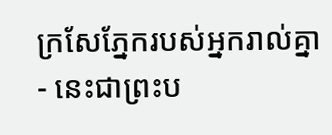ក្រសែភ្នែករបស់អ្នករាល់គ្នា - នេះជាព្រះប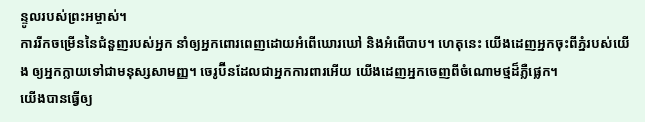ន្ទូលរបស់ព្រះអម្ចាស់។
ការរីកចម្រើននៃជំនួញរបស់អ្នក នាំឲ្យអ្នកពោរពេញដោយអំពើឃោរឃៅ និងអំពើបាប។ ហេតុនេះ យើងដេញអ្នកចុះពីភ្នំរបស់យើង ឲ្យអ្នកក្លាយទៅជាមនុស្សសាមញ្ញ។ ចេរូប៊ីនដែលជាអ្នកការពារអើយ យើងដេញអ្នកចេញពីចំណោមថ្មដ៏ភ្លឺផ្លេក។
យើងបានធ្វើឲ្យ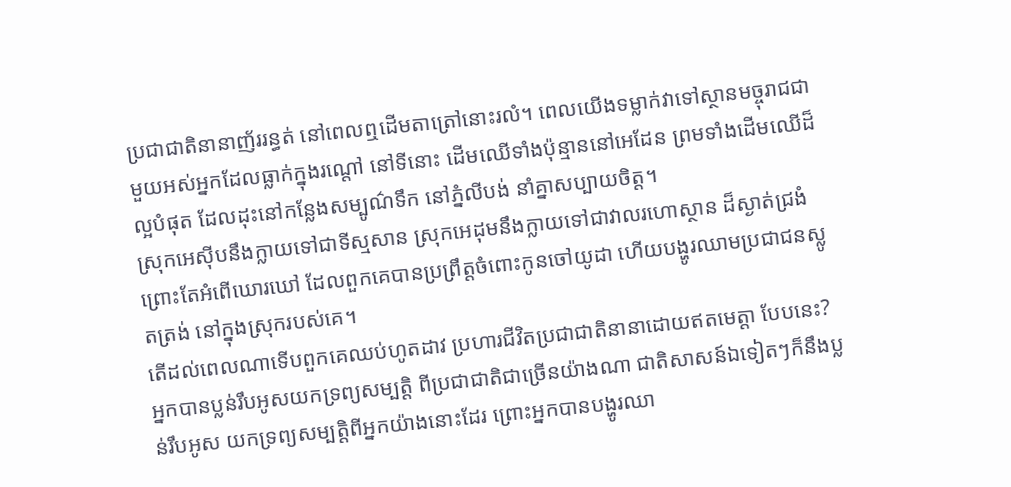ប្រជាជាតិនានាញ័ររន្ធត់ នៅពេលឮដើមតាត្រៅនោះរលំ។ ពេលយើងទម្លាក់វាទៅស្ថានមច្ចុរាជជាមួយអស់អ្នកដែលធ្លាក់ក្នុងរណ្ដៅ នៅទីនោះ ដើមឈើទាំងប៉ុន្មាននៅអេដែន ព្រមទាំងដើមឈើដ៏ល្អបំផុត ដែលដុះនៅកន្លែងសម្បូណ៌ទឹក នៅភ្នំលីបង់ នាំគ្នាសប្បាយចិត្ត។
ស្រុកអេស៊ីបនឹងក្លាយទៅជាទីស្មសាន ស្រុកអេដុមនឹងក្លាយទៅជាវាលរហោស្ថាន ដ៏ស្ងាត់ជ្រងំ ព្រោះតែអំពើឃោរឃៅ ដែលពួកគេបានប្រព្រឹត្តចំពោះកូនចៅយូដា ហើយបង្ហូរឈាមប្រជាជនស្លូតត្រង់ នៅក្នុងស្រុករបស់គេ។
តើដល់ពេលណាទើបពួកគេឈប់ហូតដាវ ប្រហារជីវិតប្រជាជាតិនានាដោយឥតមេត្តា បែបនេះ?
អ្នកបានប្លន់រឹបអូសយកទ្រព្យសម្បត្តិ ពីប្រជាជាតិជាច្រើនយ៉ាងណា ជាតិសាសន៍ឯទៀតៗក៏នឹងប្លន់រឹបអូស យកទ្រព្យសម្បត្តិពីអ្នកយ៉ាងនោះដែរ ព្រោះអ្នកបានបង្ហូរឈា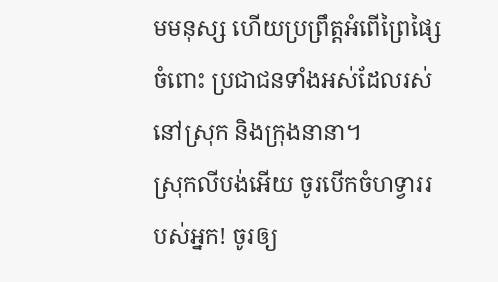មមនុស្ស ហើយប្រព្រឹត្តអំពើព្រៃផ្សៃចំពោះ ប្រជាជនទាំងអស់ដែលរស់នៅស្រុក និងក្រុងនានា។
ស្រុកលីបង់អើយ ចូរបើកចំហទ្វាររបស់អ្នក! ចូរឲ្យ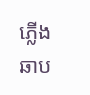ភ្លើងឆាប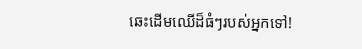ឆេះដើមឈើដ៏ធំៗរបស់អ្នកទៅ!